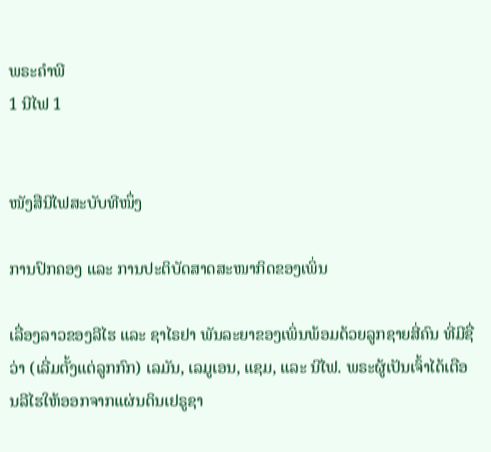ພຣະຄຳພີ
1 ນີໄຟ 1


ໜັງສືນີໄຟສະບັບທີໜຶ່ງ

ການປົກຄອງ ແລະ ການປະຕິບັດສາດສະໜາກິດຂອງເພິ່ນ

ເລື່ອງລາວຂອງລີໄຮ ແລະ ຊາໄຣຢາ ພັນລະຍາຂອງເພິ່ນພ້ອມດ້ວຍລູກຊາຍສີ່ຄົນ ທີ່ມີຊື່ວ່າ (ເລີ່ມຕັ້ງແຕ່ລູກກົກ) ເລມັນ, ເລມູເອນ, ແຊມ, ແລະ ນີໄຟ. ພຣະຜູ້ເປັນເຈົ້າໄດ້ເຕືອນລີໄຮໃຫ້ອອກຈາກແຜ່ນດິນເຢຣູຊາ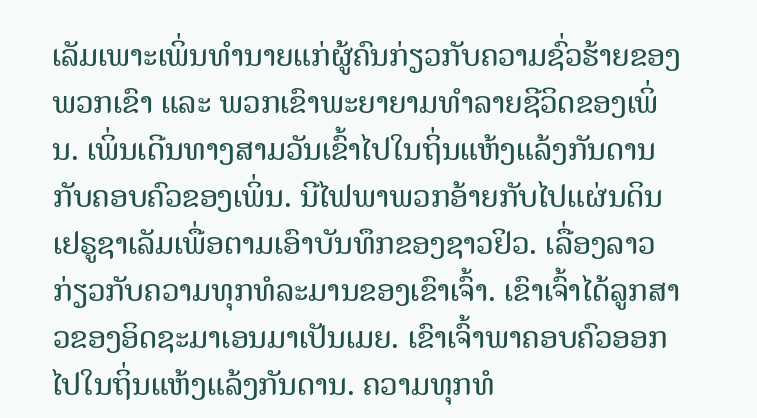ເລັມເພາະເພິ່ນທຳນາຍແກ່ຜູ້ຄົນກ່ຽວກັບຄວາມຊົ່ວຮ້າຍຂອງພວກເຂົາ ແລະ ພວກເຂົາພະຍາຍາມທຳລາຍຊີວິດຂອງເພິ່ນ. ເພິ່ນເດີນທາງສາມວັນເຂົ້າໄປໃນຖິ່ນແຫ້ງແລ້ງກັນດານກັບຄອບຄົວຂອງເພິ່ນ. ນີໄຟພາພວກອ້າຍກັບໄປແຜ່ນດິນເຢຣູຊາເລັມເພື່ອຕາມເອົາບັນທຶກຂອງຊາວຢິວ. ເລື່ອງລາວກ່ຽວກັບຄວາມທຸກທໍລະມານຂອງເຂົາເຈົ້າ. ເຂົາເຈົ້າໄດ້ລູກສາວຂອງອິດຊະມາເອນມາເປັນເມຍ. ເຂົາເຈົ້າພາຄອບຄົວອອກໄປໃນຖິ່ນແຫ້ງແລ້ງກັນດານ. ຄວາມທຸກທໍ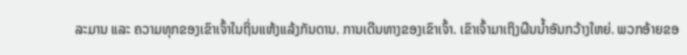ລະມານ ແລະ ຄວາມທຸກຂອງເຂົາເຈົ້າໃນຖິ່ນແຫ້ງແລ້ງກັນດານ. ການເດີນທາງຂອງເຂົາເຈົ້າ. ເຂົາເຈົ້າມາເຖິງຜືນນ້ຳອັນກວ້າງໃຫຍ່. ພວກອ້າຍຂອ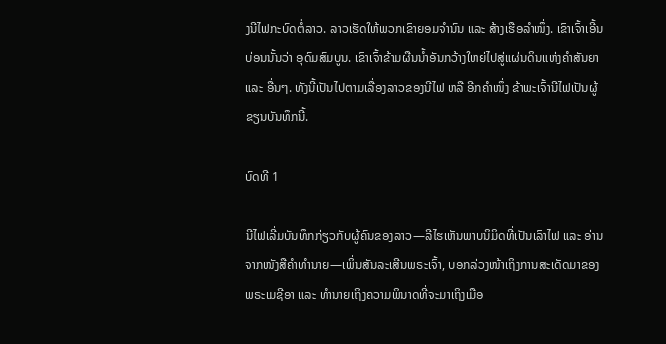ງນີໄຟກະບົດຕໍ່ລາວ. ລາວເຮັດໃຫ້ພວກເຂົາຍອມຈຳນົນ ແລະ ສ້າງເຮືອລຳໜຶ່ງ. ເຂົາເຈົ້າເອີ້ນບ່ອນນັ້ນວ່າ ອຸດົມສົມບູນ. ເຂົາເຈົ້າຂ້າມຜືນນ້ຳອັນກວ້າງໃຫຍ່ໄປສູ່ແຜ່ນດິນແຫ່ງຄຳສັນຍາ ແລະ ອື່ນໆ. ທັງນີ້ເປັນໄປຕາມເລື່ອງລາວຂອງນີໄຟ ຫລື ອີກຄຳໜຶ່ງ ຂ້າພະເຈົ້ານີໄຟເປັນຜູ້ຂຽນບັນທຶກນີ້.

ບົດທີ 1

ນີໄຟເລີ່ມບັນທຶກກ່ຽວກັບຜູ້ຄົນຂອງລາວ—ລີໄຮເຫັນພາບນິມິດທີ່ເປັນເລົາໄຟ ແລະ ອ່ານຈາກໜັງສືຄຳທຳນາຍ—ເພິ່ນສັນລະເສີນພຣະເຈົ້າ, ບອກລ່ວງໜ້າເຖິງການສະເດັດມາຂອງພຣະເມຊີອາ ແລະ ທຳນາຍເຖິງຄວາມພິນາດທີ່ຈະມາເຖິງເມືອ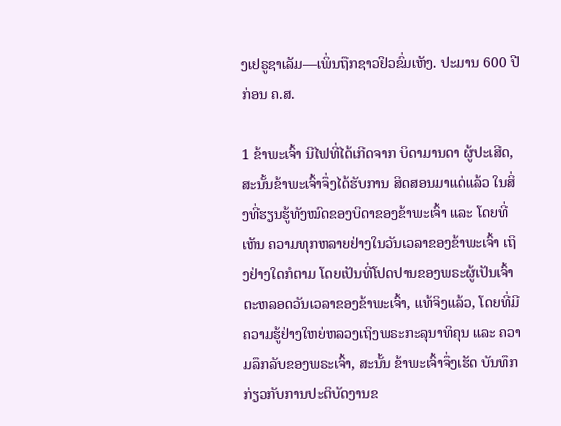ງເຢຣູຊາເລັມ—ເພິ່ນຖືກຊາວຢິວຂົ່ມເຫັງ. ປະມານ 600 ປີ ກ່ອນ ຄ.ສ.

1 ຂ້າພະເຈົ້າ ນີໄຟທີ່ໄດ້ເກີດຈາກ ບິດາມານດາ ຜູ້ປະເສີດ, ສະນັ້ນຂ້າພະເຈົ້າຈຶ່ງໄດ້ຮັບການ ສິດສອນມາແດ່ແລ້ວ ໃນສິ່ງທີ່ຮຽນຮູ້ທັງໝົດຂອງບິດາຂອງຂ້າພະເຈົ້າ ແລະ ໂດຍທີ່ເຫັນ ຄວາມທຸກຫລາຍຢ່າງໃນວັນເວລາຂອງຂ້າພະເຈົ້າ ເຖິງຢ່າງໃດກໍຕາມ ໂດຍເປັນທີ່ໂປດປານຂອງພຣະຜູ້ເປັນເຈົ້າຕະຫລອດວັນເວລາຂອງຂ້າພະເຈົ້າ, ແທ້ຈິງແລ້ວ, ໂດຍທີ່ມີຄວາມຮູ້ຢ່າງໃຫຍ່ຫລວງເຖິງພຣະກະລຸນາທິຄຸນ ແລະ ຄວາມລຶກລັບຂອງພຣະເຈົ້າ, ສະນັ້ນ ຂ້າພະເຈົ້າຈຶ່ງເຮັດ ບັນທຶກກ່ຽວກັບການປະຕິບັດງານຂ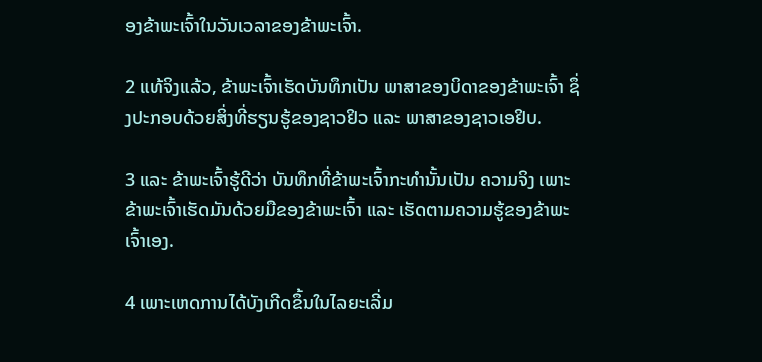ອງຂ້າພະເຈົ້າໃນວັນເວລາຂອງຂ້າພະເຈົ້າ.

2 ແທ້ຈິງແລ້ວ, ຂ້າພະເຈົ້າເຮັດບັນທຶກເປັນ ພາສາຂອງບິດາຂອງຂ້າພະເຈົ້າ ຊຶ່ງປະກອບດ້ວຍສິ່ງທີ່ຮຽນຮູ້ຂອງຊາວຢິວ ແລະ ພາສາຂອງຊາວເອຢິບ.

3 ແລະ ຂ້າພະເຈົ້າຮູ້ດີວ່າ ບັນທຶກທີ່ຂ້າພະເຈົ້າກະທຳນັ້ນເປັນ ຄວາມຈິງ ເພາະຂ້າພະເຈົ້າເຮັດມັນດ້ວຍມືຂອງຂ້າພະເຈົ້າ ແລະ ເຮັດຕາມຄວາມຮູ້ຂອງຂ້າພະເຈົ້າເອງ.

4 ເພາະເຫດການໄດ້ບັງເກີດຂຶ້ນໃນໄລຍະເລີ່ມ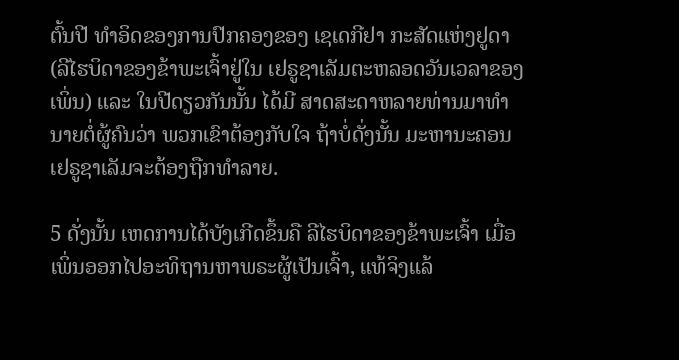ຕົ້ນປີ ທຳອິດຂອງການປົກຄອງຂອງ ເຊເດກີຢາ ກະສັດແຫ່ງຢູດາ (ລີໄຮບິດາຂອງຂ້າພະເຈົ້າຢູ່ໃນ ເຢຣູຊາເລັມຕະຫລອດວັນເວລາຂອງເພິ່ນ) ແລະ ໃນປີດຽວກັນນັ້ນ ໄດ້ມີ ສາດສະດາຫລາຍທ່ານມາທຳນາຍຕໍ່ຜູ້ຄົນວ່າ ພວກເຂົາຕ້ອງກັບໃຈ ຖ້າບໍ່ດັ່ງນັ້ນ ມະຫານະຄອນ ເຢຣູຊາເລັມຈະຕ້ອງຖືກທຳລາຍ.

5 ດັ່ງນັ້ນ ເຫດການໄດ້ບັງເກີດຂຶ້ນຄື ລີໄຮບິດາຂອງຂ້າພະເຈົ້າ ເມື່ອເພິ່ນອອກໄປອະທິຖານຫາພຣະຜູ້ເປັນເຈົ້າ, ແທ້ຈິງແລ້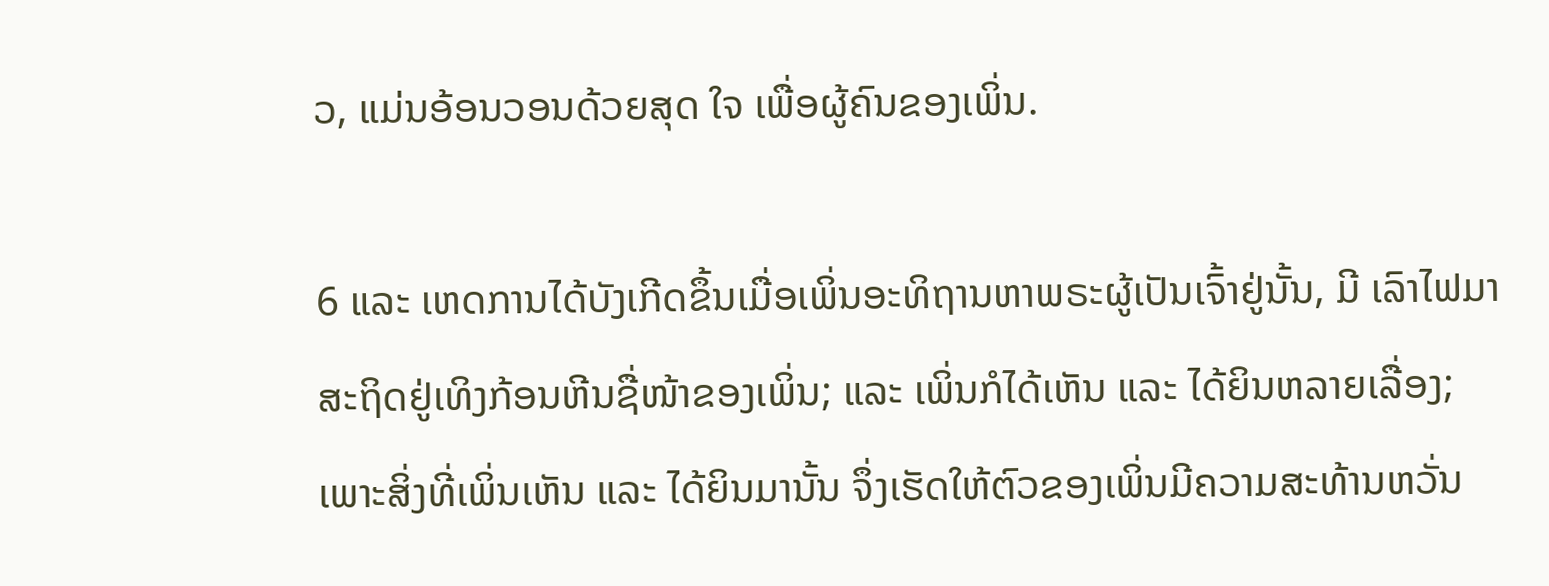ວ, ແມ່ນອ້ອນວອນດ້ວຍສຸດ ໃຈ ເພື່ອຜູ້ຄົນຂອງເພິ່ນ.

6 ແລະ ເຫດການໄດ້ບັງເກີດຂຶ້ນເມື່ອເພິ່ນອະທິຖານຫາພຣະຜູ້ເປັນເຈົ້າຢູ່ນັ້ນ, ມີ ເລົາໄຟມາສະຖິດຢູ່ເທິງກ້ອນຫີນຊື່ໜ້າຂອງເພິ່ນ; ແລະ ເພິ່ນກໍໄດ້ເຫັນ ແລະ ໄດ້ຍິນຫລາຍເລື່ອງ; ເພາະສິ່ງທີ່ເພິ່ນເຫັນ ແລະ ໄດ້ຍິນມານັ້ນ ຈຶ່ງເຮັດໃຫ້ຕົວຂອງເພິ່ນມີຄວາມສະທ້ານຫວັ່ນ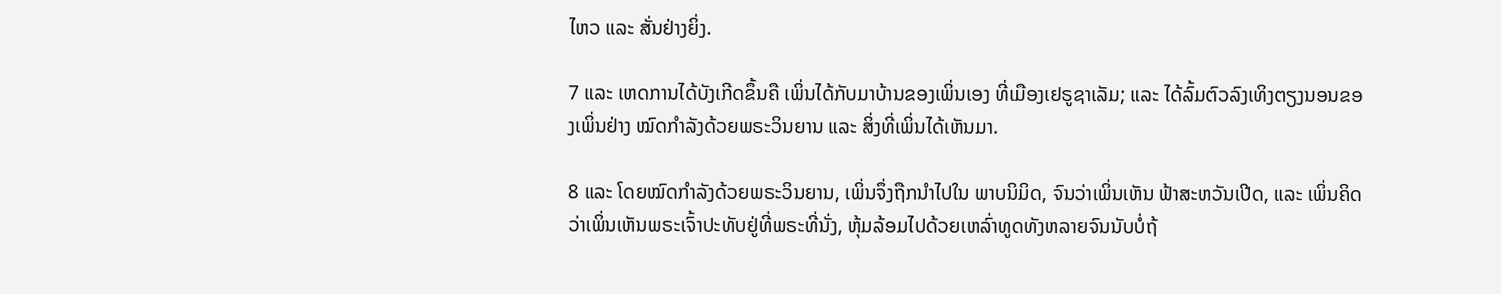ໄຫວ ແລະ ສັ່ນຢ່າງຍິ່ງ.

7 ແລະ ເຫດການໄດ້ບັງເກີດຂຶ້ນຄື ເພິ່ນໄດ້ກັບມາບ້ານຂອງເພິ່ນເອງ ທີ່ເມືອງເຢຣູຊາເລັມ; ແລະ ໄດ້ລົ້ມຕົວລົງເທິງຕຽງນອນຂອງເພິ່ນຢ່າງ ໝົດກຳລັງດ້ວຍພຣະວິນຍານ ແລະ ສິ່ງທີ່ເພິ່ນໄດ້ເຫັນມາ.

8 ແລະ ໂດຍໝົດກຳລັງດ້ວຍພຣະວິນຍານ, ເພິ່ນຈຶ່ງຖືກນຳໄປໃນ ພາບນິມິດ, ຈົນວ່າເພິ່ນເຫັນ ຟ້າສະຫວັນເປີດ, ແລະ ເພິ່ນຄິດວ່າເພິ່ນເຫັນພຣະເຈົ້າປະທັບຢູ່ທີ່ພຣະທີ່ນັ່ງ, ຫຸ້ມລ້ອມໄປດ້ວຍເຫລົ່າທູດທັງຫລາຍຈົນນັບບໍ່ຖ້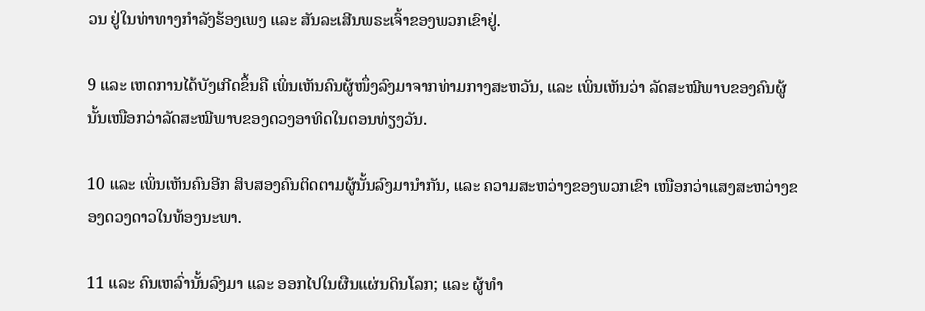ວນ ຢູ່ໃນທ່າທາງກຳລັງຮ້ອງເພງ ແລະ ສັນລະເສີນພຣະເຈົ້າຂອງພວກເຂົາຢູ່.

9 ແລະ ເຫດການໄດ້ບັງເກີດຂຶ້ນຄື ເພິ່ນເຫັນຄົນຜູ້ໜຶ່ງລົງມາຈາກທ່າມກາງສະຫວັນ, ແລະ ເພິ່ນເຫັນວ່າ ລັດສະໝີພາບຂອງຄົນຜູ້ນັ້ນເໜືອກວ່າລັດສະໝີພາບຂອງດວງອາທິດໃນຕອນທ່ຽງວັນ.

10 ແລະ ເພິ່ນເຫັນຄົນອີກ ສິບສອງຄົນຕິດຕາມຜູ້ນັ້ນລົງມານຳກັນ, ແລະ ຄວາມສະຫວ່າງຂອງພວກເຂົາ ເໜືອກວ່າແສງສະຫວ່າງຂອງດວງດາວໃນທ້ອງນະພາ.

11 ແລະ ຄົນເຫລົ່ານັ້ນລົງມາ ແລະ ອອກໄປໃນຜືນແຜ່ນດິນໂລກ; ແລະ ຜູ້ທຳ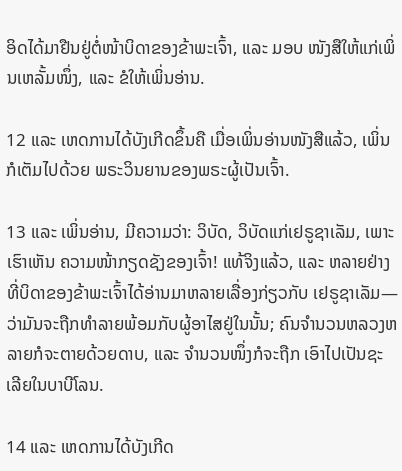ອິດໄດ້ມາຢືນຢູ່ຕໍ່ໜ້າບິດາຂອງຂ້າພະເຈົ້າ, ແລະ ມອບ ໜັງສືໃຫ້ແກ່ເພິ່ນເຫລັ້ມໜຶ່ງ, ແລະ ຂໍໃຫ້ເພິ່ນອ່ານ.

12 ແລະ ເຫດການໄດ້ບັງເກີດຂຶ້ນຄື ເມື່ອເພິ່ນອ່ານໜັງສືແລ້ວ, ເພິ່ນກໍເຕັມໄປດ້ວຍ ພຣະວິນຍານຂອງພຣະຜູ້ເປັນເຈົ້າ.

13 ແລະ ເພິ່ນອ່ານ, ມີຄວາມວ່າ: ວິບັດ, ວິບັດແກ່ເຢຣູຊາເລັມ, ເພາະເຮົາເຫັນ ຄວາມໜ້າກຽດຊັງຂອງເຈົ້າ! ແທ້ຈິງແລ້ວ, ແລະ ຫລາຍຢ່າງທີ່ບິດາຂອງຂ້າພະເຈົ້າໄດ້ອ່ານມາຫລາຍເລື່ອງກ່ຽວກັບ ເຢຣູຊາເລັມ—ວ່າມັນຈະຖືກທຳລາຍພ້ອມກັບຜູ້ອາໄສຢູ່ໃນນັ້ນ; ຄົນຈຳນວນຫລວງຫລາຍກໍຈະຕາຍດ້ວຍດາບ, ແລະ ຈຳນວນໜຶ່ງກໍຈະຖືກ ເອົາໄປເປັນຊະເລີຍໃນບາບີໂລນ.

14 ແລະ ເຫດການໄດ້ບັງເກີດ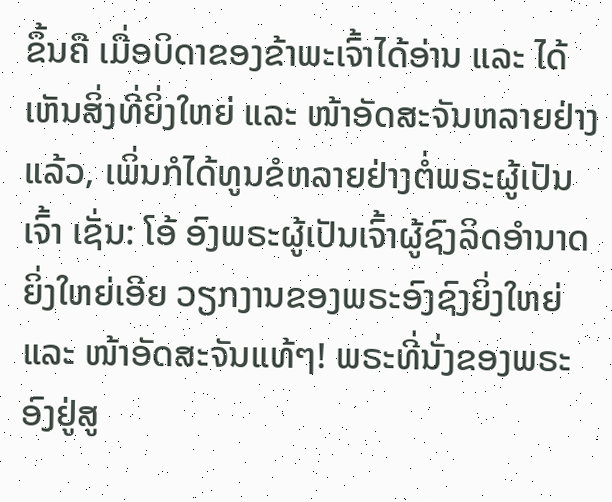ຂຶ້ນຄື ເມື່ອບິດາຂອງຂ້າພະເຈົ້າໄດ້ອ່ານ ແລະ ໄດ້ເຫັນສິ່ງທີ່ຍິ່ງໃຫຍ່ ແລະ ໜ້າອັດສະຈັນຫລາຍຢ່າງແລ້ວ, ເພິ່ນກໍໄດ້ທູນຂໍຫລາຍຢ່າງຕໍ່ພຣະຜູ້ເປັນເຈົ້າ ເຊັ່ນ: ໂອ້ ອົງພຣະຜູ້ເປັນເຈົ້າຜູ້ຊົງລິດອຳນາດຍິ່ງໃຫຍ່ເອີຍ ວຽກງານຂອງພຣະອົງຊົງຍິ່ງໃຫຍ່ ແລະ ໜ້າອັດສະຈັນແທ້ໆ! ພຣະທີ່ນັ່ງຂອງພຣະອົງຢູ່ສູ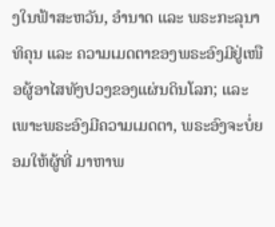ງໃນຟ້າສະຫວັນ, ອຳນາດ ແລະ ພຣະກະລຸນາທິຄຸນ ແລະ ຄວາມເມດຕາຂອງພຣະອົງມີຢູ່ເໜືອຜູ້ອາໄສທັງປວງຂອງແຜ່ນດິນໂລກ; ແລະ ເພາະພຣະອົງມີຄວາມເມດຕາ, ພຣະອົງຈະບໍ່ຍອມໃຫ້ຜູ້ທີ່ ມາຫາພ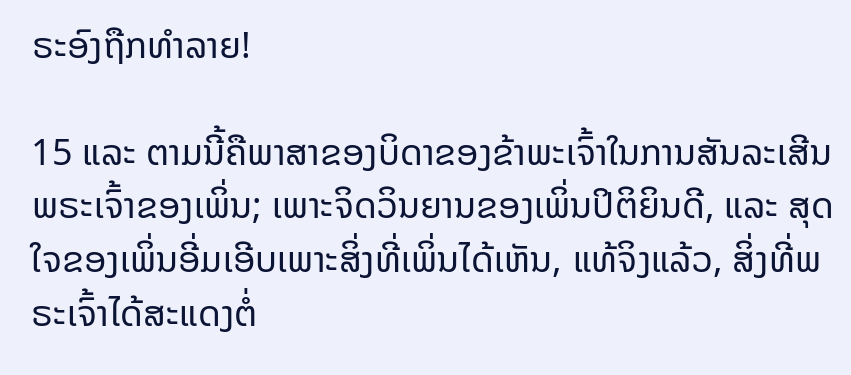ຣະອົງຖືກທຳລາຍ!

15 ແລະ ຕາມນີ້ຄືພາສາຂອງບິດາຂອງຂ້າພະເຈົ້າໃນການສັນລະເສີນພຣະເຈົ້າຂອງເພິ່ນ; ເພາະຈິດວິນຍານຂອງເພິ່ນປິຕິຍິນດີ, ແລະ ສຸດໃຈຂອງເພິ່ນອີ່ມເອີບເພາະສິ່ງທີ່ເພິ່ນໄດ້ເຫັນ, ແທ້ຈິງແລ້ວ, ສິ່ງທີ່ພຣະເຈົ້າໄດ້ສະແດງຕໍ່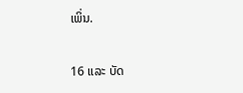ເພິ່ນ.

16 ແລະ ບັດ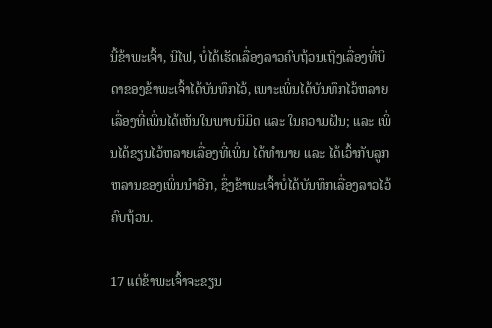ນີ້ຂ້າພະເຈົ້າ, ນີໄຟ, ບໍ່ໄດ້ເຮັດເລື່ອງລາວຄົບຖ້ວນເຖິງເລື່ອງທີ່ບິດາຂອງຂ້າພະເຈົ້າໄດ້ບັນທຶກໄວ້, ເພາະເພິ່ນໄດ້ບັນທຶກໄວ້ຫລາຍເລື່ອງທີ່ເພິ່ນໄດ້ເຫັນໃນພາບນິມິດ ແລະ ໃນຄວາມຝັນ; ແລະ ເພິ່ນໄດ້ຂຽນໄວ້ຫລາຍເລື່ອງທີ່ເພິ່ນ ໄດ້ທຳນາຍ ແລະ ໄດ້ເວົ້າກັບລູກຫລານຂອງເພິ່ນນຳອີກ, ຊຶ່ງຂ້າພະເຈົ້າບໍ່ໄດ້ບັນທຶກເລື່ອງລາວໄວ້ຄົບຖ້ວນ.

17 ແຕ່ຂ້າພະເຈົ້າຈະຂຽນ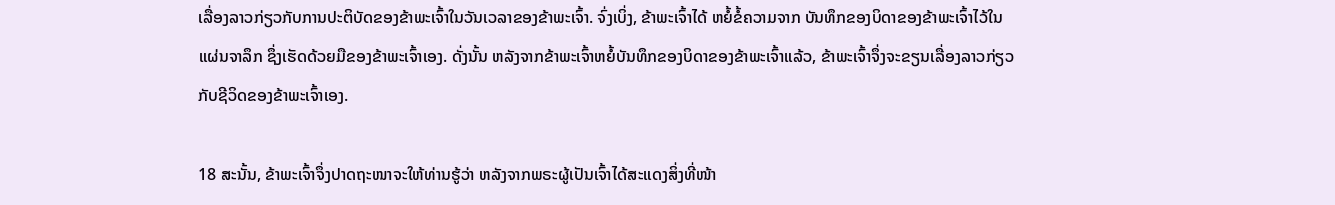ເລື່ອງລາວກ່ຽວກັບການປະຕິບັດຂອງຂ້າພະເຈົ້າໃນວັນເວລາຂອງຂ້າພະເຈົ້າ. ຈົ່ງເບິ່ງ, ຂ້າພະເຈົ້າໄດ້ ຫຍໍ້ຂໍ້ຄວາມຈາກ ບັນທຶກຂອງບິດາຂອງຂ້າພະເຈົ້າໄວ້ໃນແຜ່ນຈາລຶກ ຊຶ່ງເຮັດດ້ວຍມືຂອງຂ້າພະເຈົ້າເອງ. ດັ່ງນັ້ນ ຫລັງຈາກຂ້າພະເຈົ້າຫຍໍ້ບັນທຶກຂອງບິດາຂອງຂ້າພະເຈົ້າແລ້ວ, ຂ້າພະເຈົ້າຈຶ່ງຈະຂຽນເລື່ອງລາວກ່ຽວກັບຊີວິດຂອງຂ້າພະເຈົ້າເອງ.

18 ສະນັ້ນ, ຂ້າພະເຈົ້າຈຶ່ງປາດຖະໜາຈະໃຫ້ທ່ານຮູ້ວ່າ ຫລັງຈາກພຣະຜູ້ເປັນເຈົ້າໄດ້ສະແດງສິ່ງທີ່ໜ້າ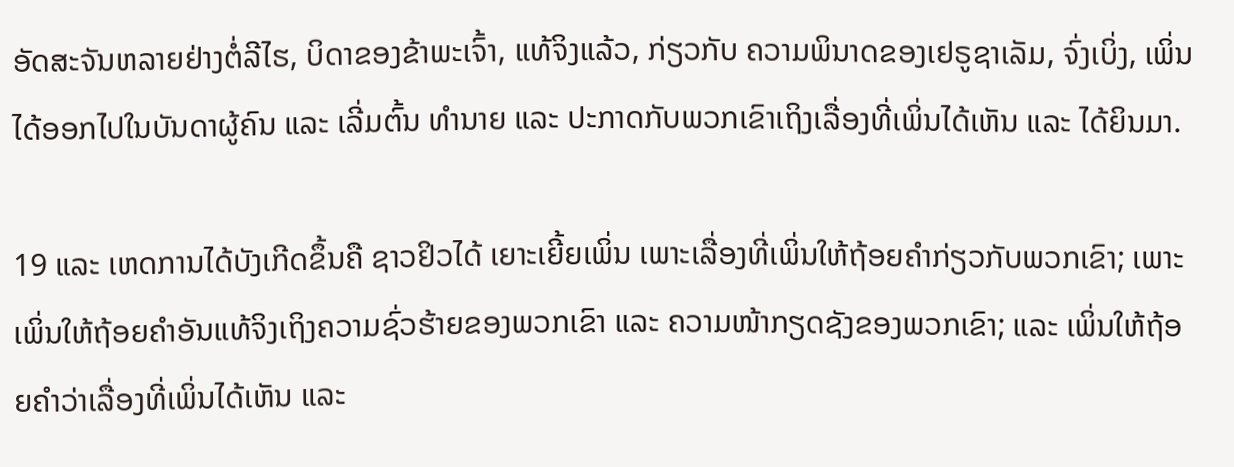ອັດສະຈັນຫລາຍຢ່າງຕໍ່ລີໄຮ, ບິດາຂອງຂ້າພະເຈົ້າ, ແທ້ຈິງແລ້ວ, ກ່ຽວກັບ ຄວາມພິນາດຂອງເຢຣູຊາເລັມ, ຈົ່ງເບິ່ງ, ເພິ່ນໄດ້ອອກໄປໃນບັນດາຜູ້ຄົນ ແລະ ເລີ່ມຕົ້ນ ທຳນາຍ ແລະ ປະກາດກັບພວກເຂົາເຖິງເລື່ອງທີ່ເພິ່ນໄດ້ເຫັນ ແລະ ໄດ້ຍິນມາ.

19 ແລະ ເຫດການໄດ້ບັງເກີດຂຶ້ນຄື ຊາວຢິວໄດ້ ເຍາະເຍີ້ຍເພິ່ນ ເພາະເລື່ອງທີ່ເພິ່ນໃຫ້ຖ້ອຍຄຳກ່ຽວກັບພວກເຂົາ; ເພາະເພິ່ນໃຫ້ຖ້ອຍຄຳອັນແທ້ຈິງເຖິງຄວາມຊົ່ວຮ້າຍຂອງພວກເຂົາ ແລະ ຄວາມໜ້າກຽດຊັງຂອງພວກເຂົາ; ແລະ ເພິ່ນໃຫ້ຖ້ອຍຄຳວ່າເລື່ອງທີ່ເພິ່ນໄດ້ເຫັນ ແລະ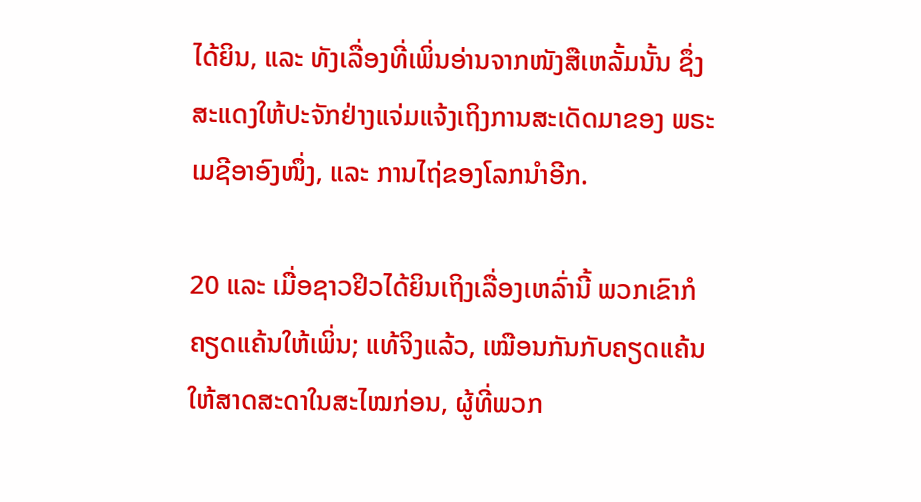ໄດ້ຍິນ, ແລະ ທັງເລື່ອງທີ່ເພິ່ນອ່ານຈາກໜັງສືເຫລັ້ມນັ້ນ ຊຶ່ງສະແດງໃຫ້ປະຈັກຢ່າງແຈ່ມແຈ້ງເຖິງການສະເດັດມາຂອງ ພຣະເມຊີອາອົງໜຶ່ງ, ແລະ ການໄຖ່ຂອງໂລກນຳອີກ.

20 ແລະ ເມື່ອຊາວຢິວໄດ້ຍິນເຖິງເລື່ອງເຫລົ່ານີ້ ພວກເຂົາກໍຄຽດແຄ້ນໃຫ້ເພິ່ນ; ແທ້ຈິງແລ້ວ, ເໝືອນກັນກັບຄຽດແຄ້ນໃຫ້ສາດສະດາໃນສະໄໝກ່ອນ, ຜູ້ທີ່ພວກ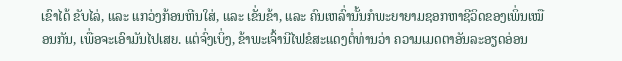ເຂົາໄດ້ ຂັບໄລ່, ແລະ ແກວ່ງກ້ອນຫີນໃສ່, ແລະ ເຂັ່ນຂ້າ, ແລະ ຄົນເຫລົ່ານັ້ນກໍພະຍາຍາມຊອກຫາຊີວິດຂອງເພິ່ນເໝືອນກັນ, ເພື່ອຈະເອົາມັນໄປເສຍ. ແຕ່ຈົ່ງເບິ່ງ, ຂ້າພະເຈົ້ານີໄຟຂໍສະແດງຕໍ່ທ່ານວ່າ ຄວາມເມດຕາອັນລະອຽດອ່ອນ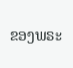ຂອງພຣະ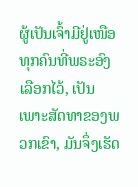ຜູ້ເປັນເຈົ້າມີຢູ່ເໜືອທຸກຄົນທີ່ພຣະອົງເລືອກໄວ້, ເປັນເພາະສັດທາຂອງພວກເຂົາ, ມັນຈຶ່ງເຮັດ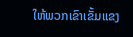ໃຫ້ພວກເຂົາເຂັ້ມແຂງ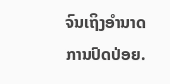ຈົນເຖິງອຳນາດການປົດປ່ອຍ.